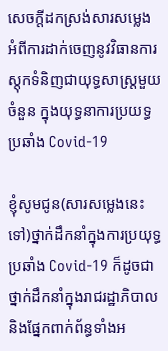សេចក្តីដកស្រង់សារសម្លេង អំពីការដាក់ចេញនូវវិធានការស្តុកទំនិញជាយុទ្ធសាស្រ្តមួយចំនួន ក្នុងយុទ្ធនាការប្រយទ្ធប្រឆាំង Covid-19

ខ្ញុំសូមជូន(សារសម្លេងនេះទៅ)ថ្នាក់ដឹកនាំក្នុងការប្រយុទ្ធប្រឆាំង Covid-19 ក៏ដូចជាថ្នាក់ដឹកនាំក្នុងរាជរដ្ឋាភិបាល និងផ្នែកពាក់ព័ន្ធទាំងអ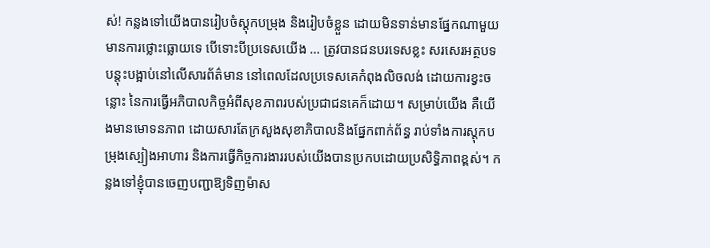ស់! កន្លងទៅយើងបានរៀបចំស្ដុកបម្រុង និងរៀបចំខ្លួន ដោយមិនទាន់មានផ្នែកណាមួយមានការថ្លោះធ្លោយទេ បើទោះបីប្រទេសយើង … ត្រូវបានជនបរទេសខ្លះ សរសេរអត្ថបទបន្ដុះបង្អាប់នៅលើសារព័ត៌មាន នៅពេលដែលប្រទេសគេកំពុងលិចលង់ ដោយការខ្វះចន្លោះ នៃការធ្វើអភិបាលកិច្ចអំពីសុខភាពរបស់ប្រជាជនគេក៏ដោយ។ សម្រាប់យើង គឺយើងមានមោទនភាព ដោយសារតែក្រសួងសុខាភិបាលនិងផ្នែកពាក់ព័ន្ធ រាប់ទាំងការស្ដុកបម្រុងស្បៀងអាហារ និងការធ្វើកិច្ចការងាររបស់យើងបានប្រកបដោយប្រសិទ្ធិភាពខ្ពស់។ កន្លងទៅខ្ញុំបានចេញបញ្ជាឱ្យទិញម៉ាស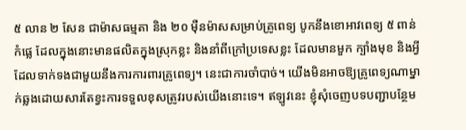៥ លាន ២ សែន ជាម៉ាសធម្មតា និង ២០ ម៉ឺនម៉ាសសម្រាប់គ្រូពេទ្យ បូកនឹងខោអាវពេទ្យ ៥ ពាន់ កំផ្លេ ដែលក្នុងនោះមានផលិតក្នុងស្រុកខ្លះ និងនាំពីក្រៅប្រទេសខ្លះ ដែលមានមួក ក្បាំងមុខ និងអ្វីដែលទាក់ទងជាមួយនឹងការការពារគ្រូពេទ្យ។ នេះជាការចាំបាច់។ យើងមិនអាចឱ្យគ្រូពេទ្យណាម្នាក់ឆ្លងដោយសារតែខ្វះការទទួលខុសត្រូវរបស់យើងនោះទេ។ ឥឡូវនេះ ខ្ញុំសុំចេញបទបញ្ជាបន្ថែម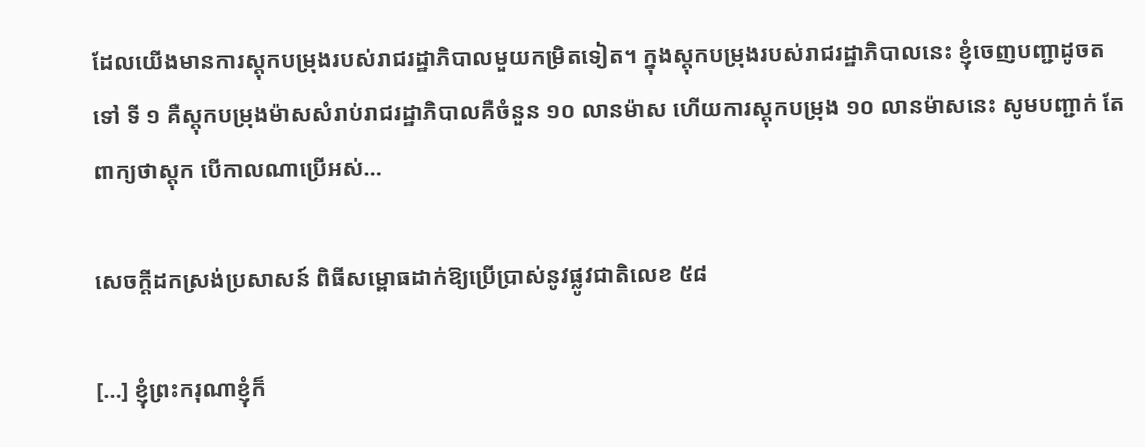ដែលយើងមានការស្ដុកបម្រុងរបស់រាជរដ្ឋាភិបាលមួយកម្រិតទៀត។ ក្នុងស្ដុកបម្រុងរបស់រាជរដ្ឋាភិបាលនេះ ខ្ញុំចេញបញ្ជាដូចតទៅ ទី ១ គឺស្ដុកបម្រុងម៉ាសសំរាប់រាជរដ្ឋាភិបាលគឺចំនួន ១០ លានម៉ាស ហើយការស្តុកបម្រុង ១០ លានម៉ាសនេះ សូមបញ្ជាក់ តែពាក្យថាស្ដុក បើកាលណាប្រើអស់…

សេចក្ដីដកស្រង់ប្រសាសន៍ ពិធីសម្ពោធដាក់ឱ្យប្រើប្រាស់នូវផ្លូវជាតិលេខ ៥៨

[…] ខ្ញុំព្រះករុណាខ្ញុំក៏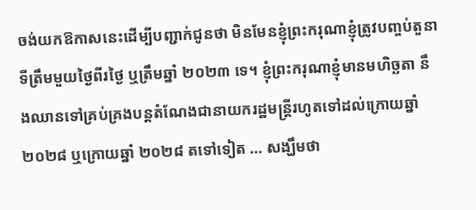ចង់យកឱកាសនេះដើម្បីបញ្ជាក់ជូនថា មិនមែនខ្ញុំព្រះករុណាខ្ញុំត្រូវបញ្ចប់តួនាទីត្រឹមមួយថ្ងៃពីរថ្ងៃ ឬត្រឹមឆ្នាំ ២០២៣ ទេ។ ខ្ញុំព្រះករុណាខ្ញុំមានមហិច្ឆតា នឹងឈានទៅគ្រប់គ្រងបន្តតំណែងជានាយករដ្ឋមន្ត្រីរហូតទៅដល់ក្រោយឆ្នាំ ២០២៨ ឬក្រោយឆ្នាំ ២០២៨ តទៅទៀត … សង្ឃឹមថា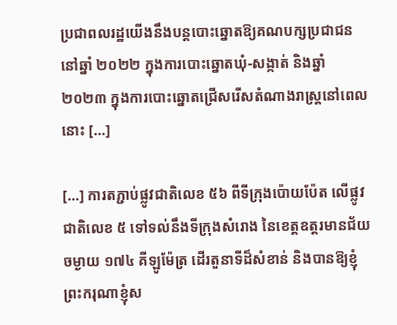ប្រជាពលរដ្ឋយើងនឹងបន្តបោះឆ្នោតឱ្យគណបក្សប្រជាជននៅឆ្នាំ ២០២២ ក្នុងការបោះឆ្នោតឃុំ-សង្កាត់ និងឆ្នាំ ២០២៣ ក្នុងការបោះឆ្នោតជ្រើសរើសតំណាងរាស្រ្តនៅពេលនោះ […]

[…] ការតភ្ជាប់ផ្លូវជាតិលេខ ៥៦ ពីទីក្រុងប៉ោយប៉ែត លើផ្លូវជាតិលេខ ៥ ទៅទល់នឹងទីក្រុងសំរោង នៃខេត្តឧត្ដរមានជ័យ ចម្ងាយ ១៧៤ គីឡូម៉ែត្រ ដើរតួនាទីដ៏សំខាន់ និងបានឱ្យខ្ញុំព្រះករុណាខ្ញុំស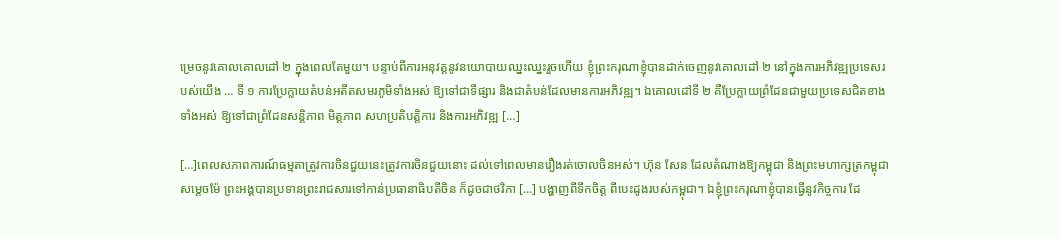ម្រេចនូវគោលគោលដៅ ២ ក្នុងពេលតែមួយ។ បន្ទាប់ពីការអនុវត្តនូវនយោបាយឈ្នះឈ្នះរួចហើយ ខ្ញុំព្រះករុណាខ្ញុំបានដាក់ចេញនូវគោលដៅ ២ នៅក្នុងការអភិវឌ្ឍប្រទេសរបស់យើង … ទី ១ ការប្រែក្លាយតំបន់អតីតសមរភូមិទាំងអស់ ឱ្យទៅជាទីផ្សារ និងជាតំបន់ដែលមានការអភិវឌ្ឍ។ ឯគោលដៅទី ២ គឺប្រែក្លាយព្រំដែនជាមួយប្រទេសជិតខាងទាំងអស់ ឱ្យទៅជាព្រំដែនសន្តិភាព មិត្តភាព សហប្រតិបត្តិការ និងការអភិវឌ្ឍ […]

[…]ពេលសភាពការណ៍ធម្មតាត្រូវការចិនជួយនេះត្រូវការចិនជួយនោះ ដល់ទៅពេលមានរឿងរត់ចោលចិនអស់។ ហ៊ុន សែន ដែលតំណាងឱ្យកម្ពុជា និងព្រះមហាក្សត្រកម្ពុជា សម្តេចម៉ែ ព្រះអង្គបានប្រទានព្រះរាជសារទៅកាន់ប្រធានាធិបតីចិន ក៏ដូចជាថវិកា […] បង្ហាញពីទឹកចិត្ត ពីបេះដូងរបស់កម្ពុជា។ ឯខ្ញុំព្រះករុណាខ្ញុំបានធ្វើនូវកិច្ចការ ដែ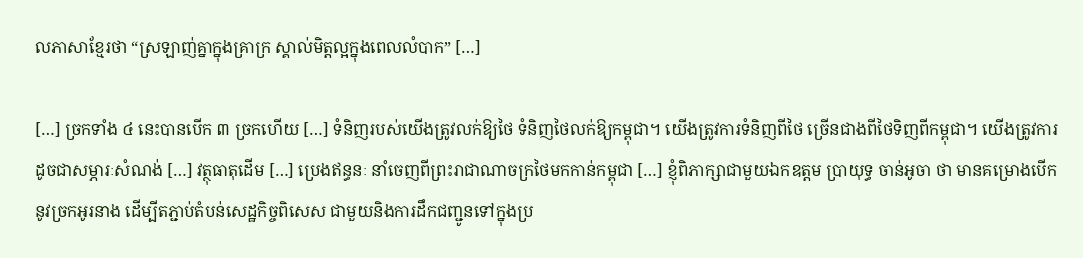លភាសាខ្មែរថា “ស្រឡាញ់គ្នាក្នុងគ្រាក្រ ស្គាល់មិត្តល្អក្នុងពេលលំបាក” […]

[…] ច្រកទាំង ៤ នេះបានបើក ៣ ច្រកហើយ […] ទំនិញរបស់យើងត្រូវលក់ឱ្យថៃ ទំនិញថៃលក់ឱ្យកម្ពុជា។ យើងត្រូវការទំនិញពីថៃ ច្រើនជាងពីថៃទិញពីកម្ពុជា។ យើងត្រូវការដូចជាសម្ភារៈសំណង់ […] វត្ថុធាតុដើម […] ប្រេងឥន្ធនៈ នាំចេញពីព្រះរាជាណាចក្រថៃមកកាន់កម្ពុជា […] ខ្ញុំពិភាក្សាជាមួយឯកឧត្តម ប្រាយុទ្ធ ចាន់អូចា ថា មានគម្រោងបើកនូវច្រកអូរនាង ដើម្បីតភ្ជាប់តំបន់សេដ្ឋកិច្ចពិសេស ជាមួយនិងការដឹកជញ្ជូនទៅក្នុងប្រ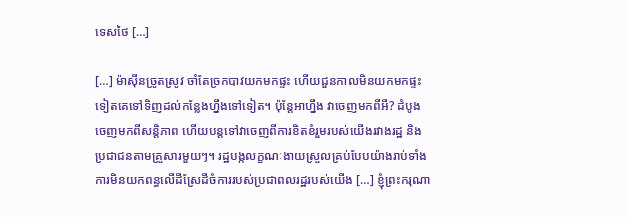ទេសថៃ […]

[…] ម៉ាស៊ីនច្រូតស្រូវ ចាំតែច្រកបាវយកមកផ្ទះ ហើយជួនកាលមិនយកមកផ្ទះទៀតគេទៅទិញដល់កន្លែងហ្នឹងទៅទៀត។ ប៉ុន្តែអាហ្នឹង វាចេញមកពីអី? ដំបូងចេញមកពីសន្តិភាព ហើយបន្តទៅវាចេញពីការខិតខំរួមរបស់យើងរវាងរដ្ឋ និងប្រជាជនតាមគ្រួសារមួយៗ។ រដ្ឋបង្កលក្ខណៈងាយស្រួលគ្រប់បែបយ៉ាងរាប់ទាំងការមិនយកពន្ធលើដីស្រែដីចំការរបស់ប្រជាពលរដ្ឋរបស់យើង […] ខ្ញុំព្រះករុណា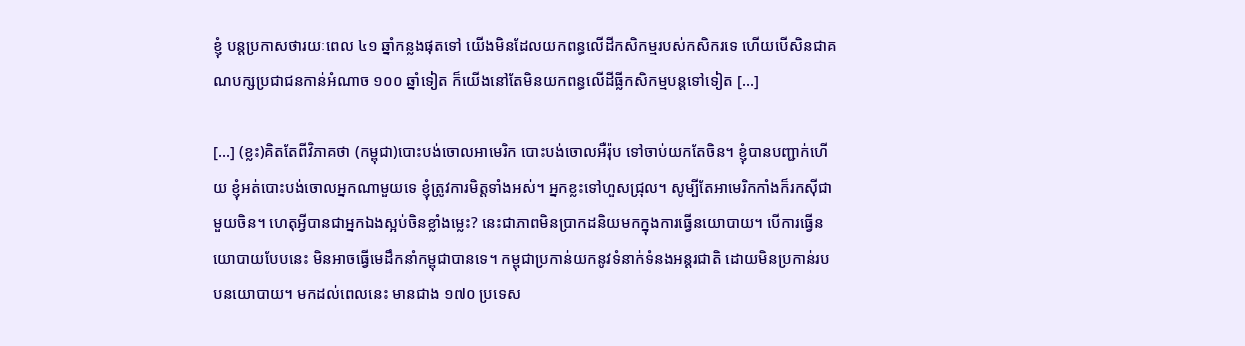ខ្ញុំ បន្តប្រកាសថារយៈពេល ៤១ ឆ្នាំកន្លងផុតទៅ យើងមិនដែលយកពន្ធលើដីកសិកម្មរបស់កសិករទេ ហើយបើសិនជាគណបក្សប្រជាជនកាន់អំណាច ១០០ ឆ្នាំទៀត ក៏យើងនៅតែមិនយកពន្ធលើដីធ្លីកសិកម្មបន្តទៅទៀត […]

[…] (ខ្លះ)គិតតែពីវិភាគថា (កម្ពុជា)បោះបង់ចោលអាមេរិក បោះបង់ចោលអឺរ៉ុប ទៅចាប់យកតែចិន។ ខ្ញុំបានបញ្ជាក់ហើយ ខ្ញុំអត់បោះបង់ចោលអ្នកណាមួយទេ ខ្ញុំត្រូវការមិត្តទាំងអស់។ អ្នកខ្លះទៅហួសជ្រុល។ សូម្បីតែអាមេរិកកាំងក៏រកស៊ីជាមួយចិន។ ហេតុអ្វីបានជាអ្នកឯងស្អប់ចិនខ្លាំងម្លេះ? នេះជាភាពមិនប្រាកដនិយមកក្នុងការធ្វើនយោបាយ។ បើការធ្វើនយោបាយបែបនេះ មិនអាចធ្វើមេដឹកនាំកម្ពុជាបានទេ។ កម្ពុជាប្រកាន់យកនូវទំនាក់ទំនងអន្តរជាតិ ដោយមិនប្រកាន់របបនយោបាយ។ មកដល់ពេលនេះ មានជាង ១៧០ ប្រទេស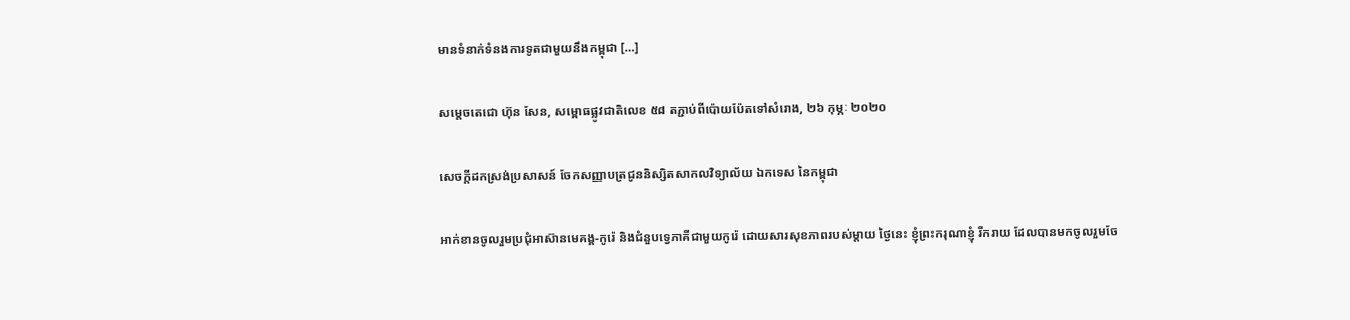មានទំនាក់ទំនងការទូតជាមួយនឹងកម្ពុជា […]

សម្ដេចតេជោ ហ៊ុន សែន, សម្ពោធផ្លូវជាតិលេខ ៥៨ តភ្ជាប់ពីប៉ោយប៉ែតទៅសំរោង, ២៦ កុម្ភៈ ២០២០

សេចក្តីដកស្រង់ប្រសាសន៍ ចែកសញ្ញាបត្រជូននិស្សិតសាកលវិទ្យាល័យ ឯកទេស នៃកម្ពុជា

អាក់ខានចូលរួមប្រជុំអាស៊ានមេគង្គ-កូរ៉េ និងជំនួបទ្វេភាគីជាមួយកូរ៉េ ដោយសារសុខភាពរបស់ម្តាយ ថ្ងៃនេះ ខ្ញុំព្រះករុណាខ្ញុំ រីករាយ ដែលបានមកចូលរួមចែ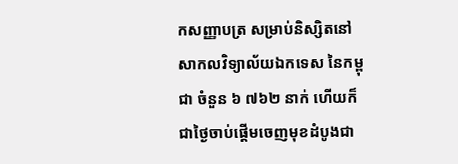កសញ្ញាបត្រ សម្រាប់និស្សិតនៅសាកលវិទ្យាល័យឯកទេស នៃកម្ពុជា ចំនួន ៦ ៧៦២ នាក់ ហើយក៏ជាថ្ងៃចាប់ផ្តើមចេញមុខដំបូងជា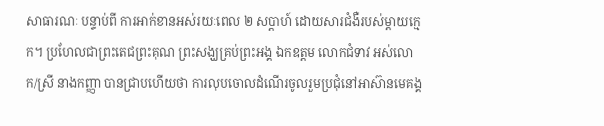សាធារណៈ បន្ទាប់ពី ការអាក់ខានអស់រយៈពេល ២ សប្តាហ៍ ដោយសារជំងឺរបស់ម្តាយក្មេក។ ប្រហែលជាព្រះតេជព្រះគុណ ព្រះសង្ឃគ្រប់ព្រះអង្គ ឯកឧត្តម លោកជំទាវ អស់លោក/ស្រី នាងកញ្ញា បានជ្រាបហើយថា ការលុបចោលដំណើរចូលរួមប្រជុំនៅអាស៊ានមេគង្គ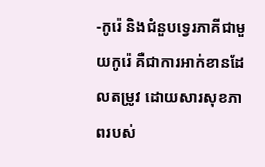-កូរ៉េ និងជំនួបទ្វេរភាគីជាមួយកូរ៉េ គឺជាការអាក់ខានដែលតម្រូវ ដោយសារសុខភាពរបស់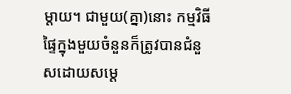ម្តាយ។ ជាមួយ(គ្នា)នោះ កម្មវិធីផ្ទៃក្នុងមួយចំនួនក៏ត្រូវបានជំនួសដោយសម្តេ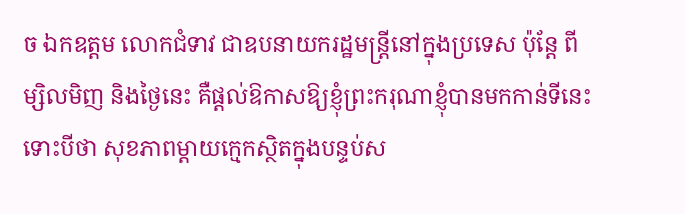ច ឯកឧត្តម លោកជំទាវ ជាឧបនាយករដ្ឋមន្រ្តីនៅក្នុងប្រទេស ប៉ុន្តែ ពីម្សិលមិញ និងថ្ងៃនេះ គឺផ្តល់ឱកាសឱ្យខ្ញុំព្រះករុណាខ្ញុំបានមកកាន់ទីនេះ ទោះបីថា សុខភាពម្តាយក្មេកស្ថិតក្នុងបន្ទប់ស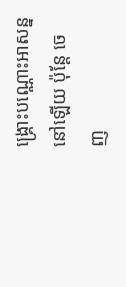ង្គ្រោះបណ្ណោះអាសន្ននៅឡើយ ប៉ុន្តែ ចេញ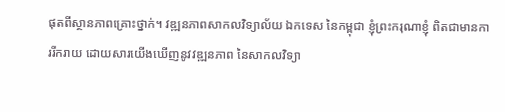ផុតពីស្ថានភាពគ្រោះថ្នាក់។ វឌ្ឍនភាពសាកលវិទ្យាល័យ ឯកទេស នៃកម្ពុជា ខ្ញុំព្រះករុណាខ្ញុំ ពិតជាមានការរីករាយ ដោយសារយើងឃើញនូវវឌ្ឍនភាព នៃសាកលវិទ្យា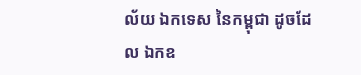ល័យ ឯកទេស នៃកម្ពុជា ដូចដែល ឯកឧ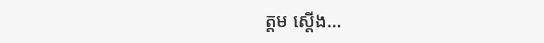ត្តម ស្តើង…